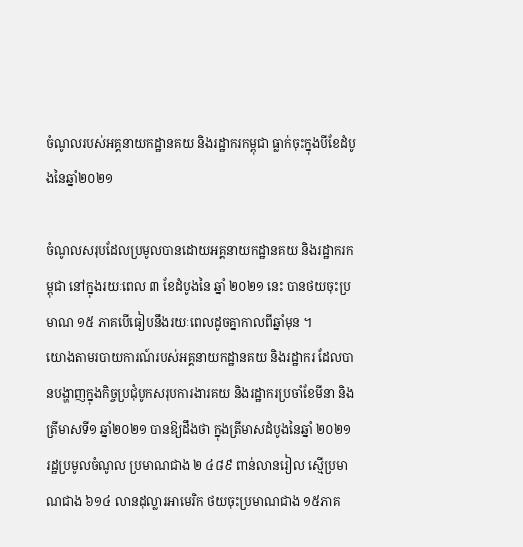ចំណូលរបស់អគ្គនាយកដ្ឋានគយ និងរដ្ឋាករកម្ពុជា ធ្លាក់ចុះក្នុងបីខែដំបូងនៃឆ្នាំ២០២១

ចំណូលសរុបដែលប្រមូលបានដោយអគ្គនាយកដ្ឋានគយ និងរដ្ឋាករកម្ពុជា នៅក្នុងរយៈពេល ៣ ខែដំបូងនៃ ឆ្នាំ ២០២១ នេះ បានថយចុះប្រមាណ ១៥ ភាគបើធៀបនឹងរយៈពេលដូចគ្នាកាលពីឆ្នាំមុន ។
យោងតាមរបាយការណ៍របស់អគ្គនាយកដ្ឋានគយ និងរដ្ឋាករ ដែលបានបង្ហាញក្នុងកិច្ចប្រជុំបូកសរុបការងារគយ និងរដ្ឋាករប្រចាំខែមីនា និងត្រីមាសទី១ ឆ្នាំ២០២១ បានឱ្យដឹងថា ក្នុងត្រីមាសដំបូងនៃឆ្នាំ ២០២១ រដ្ឋប្រមូលចំណូល ប្រមាណជាង ២ ៤៨៩ ពាន់លានរៀល ស្មើប្រមាណជាង ៦១៤ លានដុល្លារអាមេរិក ថយចុះប្រមាណជាង ១៥ភាគ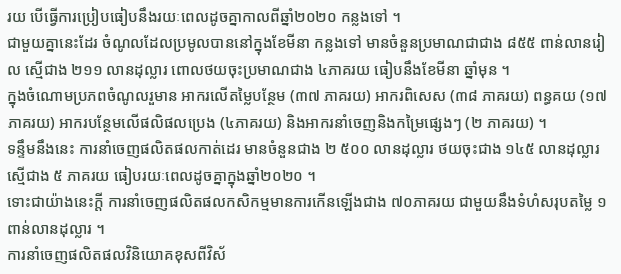រយ បើធ្វើការប្រៀបធៀបនឹងរយៈពេលដូចគ្នាកាលពីឆ្នាំ២០២០ កន្លងទៅ ។
ជាមួយគ្នានេះដែរ ចំណូលដែលប្រមូលបាននៅក្នុងខែមីនា កន្លងទៅ មានចំនួនប្រមាណជាជាង ៨៥៥ ពាន់លានរៀល ស្មើជាង ២១១ លានដុល្លារ ពោលថយចុះប្រមាណជាង ៤ភាគរយ ធៀបនឹងខែមីនា ឆ្នាំមុន ។
ក្នុងចំណោមប្រភពចំណូលរួមាន អាករលើតម្លៃបន្ថែម (៣៧ ភាគរយ) អាករពិសេស (៣៨ ភាគរយ) ពន្ធគយ (១៧ភាគរយ) អាករបន្ថែមលើផលិផលប្រេង (៤ភាគរយ) និងអាករនាំចេញនិងកម្រៃផ្សេងៗ (២ ភាគរយ) ។
ទន្ទឹមនឹងនេះ ការនាំចេញផលិតផលកាត់ដេរ មានចំនួនជាង ២ ៥០០ លានដុល្លារ ថយចុះជាង ១៤៥ លានដុល្លារ ស្មើជាង ៥ ភាគរយ ធៀបរយៈពេលដូចគ្នាក្នុងឆ្នាំ២០២០ ។
ទោះជាយ៉ាងនេះក្តី ការនាំចេញផលិតផលកសិកម្មមានការកើនឡើងជាង ៧០ភាគរយ ជាមួយនឹងទំហំសរុបតម្លៃ ១ពាន់លានដុល្លារ ។
ការនាំចេញផលិតផលវិនិយោគខុសពីវិស័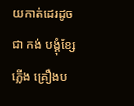យកាត់ដេរដូចជា កង់ បង្គុំខ្សែភ្លើង គ្រឿងប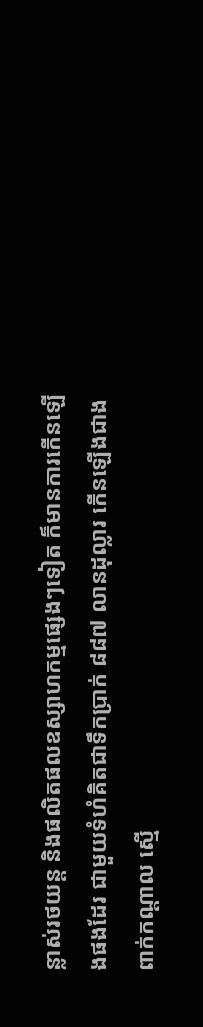ន្លាស់រថយន្ត និងផលិតផលឧស្សាហកម្មផ្សេងៗទៀត ក៏មានការកើនឡើងផងដែរ ជាមួយទំហំគិតជាទឹកប្រាក់ ៨៨៧ លានដុល្លារ កើនឡើងជាងពាក់កណ្តាល ស្មើ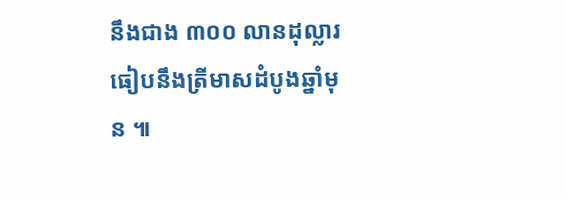នឹងជាង ៣០០ លានដុល្លារ ធៀបនឹងត្រីមាសដំបូងឆ្នាំមុន ៕